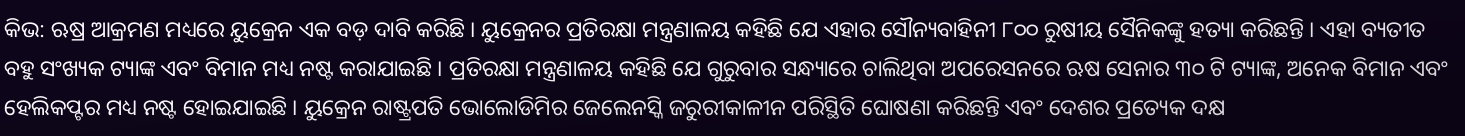କିଭ: ଋଷ୍ର ଆକ୍ରମଣ ମଧ୍ୟରେ ୟୁକ୍ରେନ ଏକ ବଡ଼ ଦାବି କରିଛି । ୟୁକ୍ରେନର ପ୍ରତିରକ୍ଷା ମନ୍ତ୍ରଣାଳୟ କହିଛି ଯେ ଏହାର ସୌନ୍ୟବାହିନୀ ୮୦୦ ରୁଷୀୟ ସୈନିକଙ୍କୁ ହତ୍ୟା କରିଛନ୍ତି । ଏହା ବ୍ୟତୀତ ବହୁ ସଂଖ୍ୟକ ଟ୍ୟାଙ୍କ ଏବଂ ବିମାନ ମଧ୍ୟ ନଷ୍ଟ କରାଯାଇଛି । ପ୍ରତିରକ୍ଷା ମନ୍ତ୍ରଣାଳୟ କହିଛି ଯେ ଗୁରୁବାର ସନ୍ଧ୍ୟାରେ ଚାଲିଥିବା ଅପରେସନରେ ଋଷ ସେନାର ୩୦ ଟି ଟ୍ୟାଙ୍କ, ଅନେକ ବିମାନ ଏବଂ ହେଲିକପ୍ଟର ମଧ୍ୟ ନଷ୍ଟ ହୋଇଯାଇଛି । ୟୁକ୍ରେନ ରାଷ୍ଟ୍ରପତି ଭୋଲୋଡିମିର ଜେଲେନସ୍କି ଜରୁରୀକାଳୀନ ପରିସ୍ଥିତି ଘୋଷଣା କରିଛନ୍ତି ଏବଂ ଦେଶର ପ୍ରତ୍ୟେକ ଦକ୍ଷ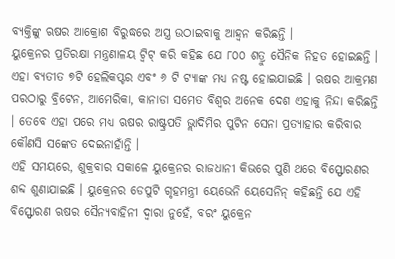ବ୍ୟକ୍ତିଙ୍କୁ ଋଷର ଆକ୍ରୋଶ ବିରୁଦ୍ଧରେ ଅସ୍ତ୍ର ଉଠାଇବାକୁ ଆହ୍ୱନ କରିଛନ୍ତି ।
ୟୁକ୍ରେନର ପ୍ରତିରକ୍ଷା ମନ୍ତ୍ରଣାଳୟ ଟ୍ୱିଟ୍ କରି କହିଛ ଯେ ୮୦୦ ଶତ୍ରୁ ସୈନିକ ନିହତ ହୋଇଛନ୍ତି । ଏହା ବ୍ୟତୀତ ୭ଟି ହେଲିକପ୍ଟର ଏବଂ ୬ ଟି ଟ୍ୟାଙ୍କ ମଧ୍ୟ ନଷ୍ଟ ହୋଇଯାଇଛି । ଋଷର ଆକ୍ରମଣ ପରଠାରୁ ବ୍ରିଟେନ, ଆମେରିକା, କାନାଡା ସମେତ ବିଶ୍ୱର ଅନେକ ଦେଶ ଏହାକୁ ନିନ୍ଦା କରିଛନ୍ତି । ତେବେ ଏହା ପରେ ମଧ୍ୟ ଋଷର ରାଷ୍ଟ୍ରପତି ଭ୍ଲାଦିମିର ପୁଟିନ ସେନା ପ୍ରତ୍ୟାହାର କରିବାର କୌଣସି ସଙ୍କେତ ଦେଇନାହାଁନ୍ତି ।
ଏହି ସମୟରେ, ଶୁକ୍ରବାର ସକାଳେ ୟୁକ୍ରେନର ରାଜଧାନୀ କିଭରେ ପୁଣି ଥରେ ବିସ୍ଫୋରଣର ଶବ୍ଦ ଶୁଣାଯାଇଛି । ୟୁକ୍ରେନର ଡେପୁଟି ଗୃହମନ୍ତ୍ରୀ ୟେଭେନି ୟେସେନିନ୍ କହିଛନ୍ତି ଯେ ଏହି ବିସ୍ଫୋରଣ ଋଷର ସୈନ୍ୟବାହିନୀ ଦ୍ୱାରା ନୁହେଁ, ବରଂ ୟୁକ୍ରେନ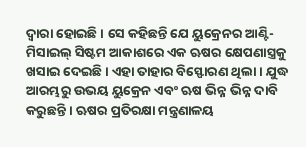ଦ୍ୱାରା ହୋଇଛି । ସେ କହିଛନ୍ତି ଯେ ୟୁକ୍ରେନର ଆଣ୍ଟି-ମିସାଇଲ୍ ସିଷ୍ଟମ ଆକାଶରେ ଏକ ଋଷର କ୍ଷେପଣାସ୍ତ୍ରକୁ ଖସାଇ ଦେଇଛି । ଏହା ତାହାର ବିସ୍ଫୋରଣ ଥିଲା । ଯୁଦ୍ଧ ଆରମ୍ଭରୁ ଉଭୟ ୟୁକ୍ରେନ ଏବଂ ଋଷ ଭିନ୍ନ ଭିନ୍ନ ଦାବି କରୁଛନ୍ତି । ଋଷର ପ୍ରତିରକ୍ଷା ମନ୍ତ୍ରଣାଳୟ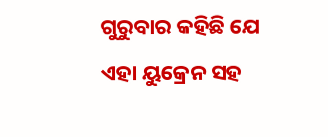ଗୁରୁବାର କହିଛି ଯେ ଏହା ୟୁକ୍ରେନ ସହ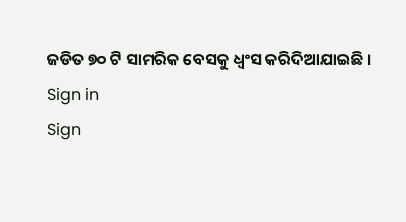ଜଡିତ ୭୦ ଟି ସାମରିକ ବେସକୁ ଧ୍ୱଂସ କରିଦିଆଯାଇଛି ।
Sign in
Sign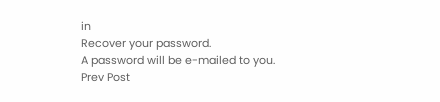in
Recover your password.
A password will be e-mailed to you.
Prev Post